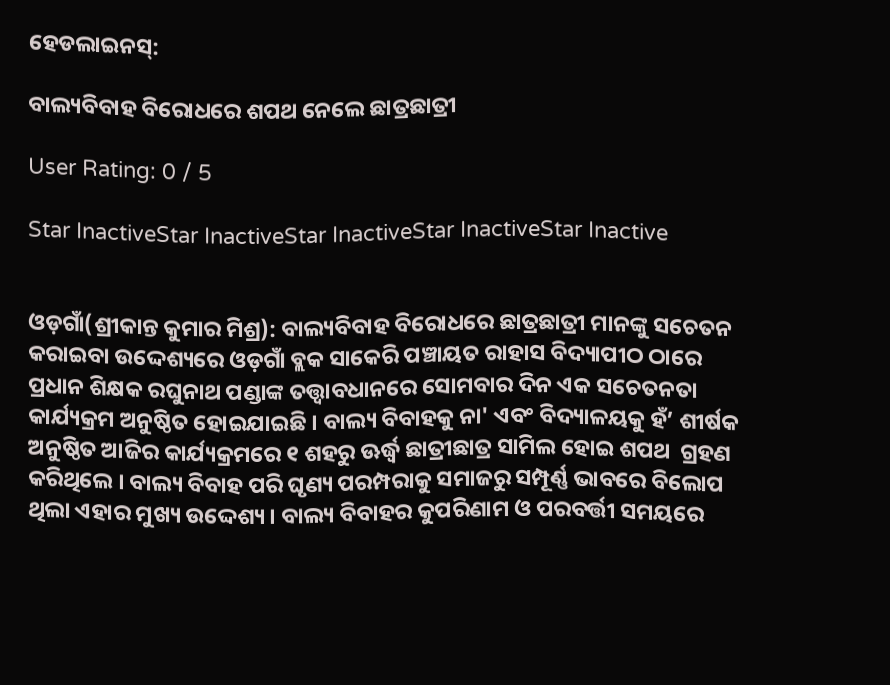ହେଡଲାଇନସ୍:

ବାଲ୍ୟବିବାହ ବିରୋଧରେ ଶପଥ ନେଲେ ଛାତ୍ରଛାତ୍ରୀ

User Rating: 0 / 5

Star InactiveStar InactiveStar InactiveStar InactiveStar Inactive


ଓଡ଼ଗାଁ(ଶ୍ରୀକାନ୍ତ କୁମାର ମିଶ୍ର): ବାଲ୍ୟବିବାହ ବିରୋଧରେ ଛାତ୍ରଛାତ୍ରୀ ମାନଙ୍କୁ ସଚେତନ କରାଇବା ଉଦ୍ଦେଶ୍ୟରେ ଓଡ଼ଗାଁ ବ୍ଲକ ସାକେରି ପଞ୍ଚାୟତ ରାହାସ ବିଦ୍ୟାପୀଠ ଠାରେ ପ୍ରଧାନ ଶିକ୍ଷକ ରଘୁନାଥ ପଣ୍ଡାଙ୍କ ତତ୍ତ୍ୱାବଧାନରେ ସୋମବାର ଦିନ ଏକ ସଚେତନତା କାର୍ଯ୍ୟକ୍ରମ ଅନୁଷ୍ଠିତ ହୋଇଯାଇଛି । ବାଲ୍ୟ ବିବାହକୁ ନା' ଏବଂ ବିଦ୍ୟାଳୟକୁ ହଁ’ ଶୀର୍ଷକ ଅନୁଷ୍ଠିତ ଆଜିର କାର୍ଯ୍ୟକ୍ରମରେ ୧ ଶହରୁ ଊର୍ଦ୍ଧ୍ୱ ଛାତ୍ରୀଛାତ୍ର ସାମିଲ ହୋଇ ଶପଥ  ଗ୍ରହଣ କରିଥିଲେ । ବାଲ୍ୟ ବିବାହ ପରି ଘୃଣ୍ୟ ପରମ୍ପରାକୁ ସମାଜରୁ ସମ୍ପୂର୍ଣ୍ଣ ଭାବରେ ବିଲୋପ ଥିଲା ଏହାର ମୁଖ୍ୟ ଉଦ୍ଦେଶ୍ୟ । ବାଲ୍ୟ ବିବାହର କୁପରିଣାମ ଓ ପରବର୍ତ୍ତୀ ସମୟରେ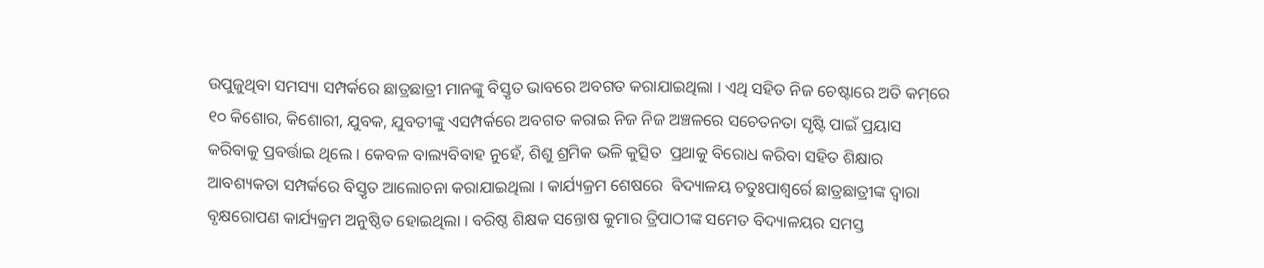ଉପୁଜୁଥିବା ସମସ୍ୟା ସମ୍ପର୍କରେ ଛାତ୍ରଛାତ୍ରୀ ମାନଙ୍କୁ ବିସ୍ତୃତ ଭାବରେ ଅବଗତ କରାଯାଇଥିଲା । ଏଥି ସହିତ ନିଜ ଚେଷ୍ଟାରେ ଅତି କମ୍‌ରେ ୧୦ କିଶୋର, କିଶୋରୀ, ଯୁବକ, ଯୁବତୀଙ୍କୁ ଏସମ୍ପର୍କରେ ଅବଗତ କରାଇ ନିଜ ନିଜ ଅଞ୍ଚଳରେ ସଚେତନତା ସୃଷ୍ଟି ପାଇଁ ପ୍ରୟାସ କରିବାକୁ ପ୍ରବର୍ତ୍ତାଇ ଥିଲେ । କେବଳ ବାଲ୍ୟବିବାହ ନୁହେଁ, ଶିଶୁ ଶ୍ରମିକ ଭଳି କୁତ୍ସିତ  ପ୍ରଥାକୁ ବିରୋଧ କରିବା ସହିତ ଶିକ୍ଷାର ଆବଶ୍ୟକତା ସମ୍ପର୍କରେ ବିସ୍ତୃତ ଆଲୋଚନା କରାଯାଇଥିଲା । କାର୍ଯ୍ୟକ୍ରମ ଶେଷରେ  ବିଦ୍ୟାଳୟ ଚତୁଃପାଶ୍ୱର୍ରେ ଛାତ୍ରଛାତ୍ରୀଙ୍କ ଦ୍ଵାରା ବୃକ୍ଷରୋପଣ କାର୍ଯ୍ୟକ୍ରମ ଅନୁଷ୍ଠିତ ହୋଇଥିଲା । ବରିଷ୍ଠ ଶିକ୍ଷକ ସନ୍ତୋଷ କୁମାର ତ୍ରିପାଠୀଙ୍କ ସମେତ ବିଦ୍ୟାଳୟର ସମସ୍ତ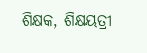ଶିକ୍ଷକ, ଶିକ୍ଷୟତ୍ରୀ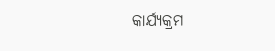କାର୍ଯ୍ୟକ୍ରମ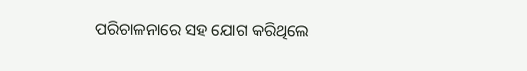ପରିଚାଳନାରେ ସହ ଯୋଗ କରିଥିଲେ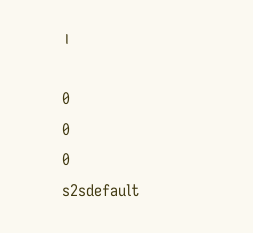।

0
0
0
s2sdefault